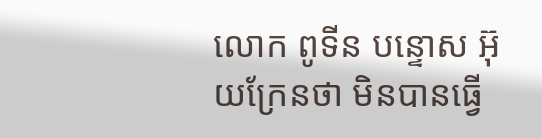លោក ពូទីន បន្ទោស អ៊ុយក្រែនថា មិនបានធ្វើ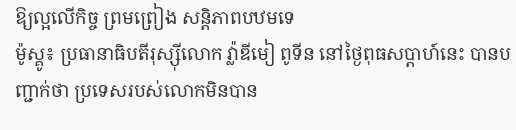ឱ្យល្អលើកិច្ច ព្រមព្រៀង សន្តិភាពបឋមទេ
ម៉ូស្គូ៖ ប្រធានាធិបតីរុស្ស៊ីលោក វ្ល៉ាឌីមៀ ពូទីន នៅថ្ងៃពុធសប្តាហ៍នេះ បានបញ្ជាក់ថា ប្រទេសរបស់លោកមិនបាន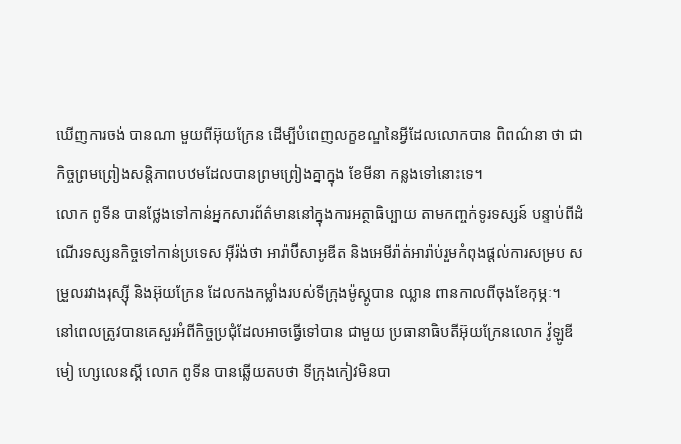ឃើញការចង់ បានណា មួយពីអ៊ុយក្រែន ដើម្បីបំពេញលក្ខខណ្ឌនៃអ្វីដែលលោកបាន ពិពណ៌នា ថា ជាកិច្ចព្រមព្រៀងសន្តិភាពបឋមដែលបានព្រមព្រៀងគ្នាក្នុង ខែមីនា កន្លងទៅនោះទេ។
លោក ពូទីន បានថ្លែងទៅកាន់អ្នកសារព័ត៌មាននៅក្នុងការអត្ថាធិប្បាយ តាមកញ្ចក់ទូរទស្សន៍ បន្ទាប់ពីដំណើរទស្សនកិច្ចទៅកាន់ប្រទេស អ៊ីរ៉ង់ថា អារ៉ាប៊ីសាអូឌីត និងអេមីរ៉ាត់អារ៉ាប់រួមកំពុងផ្តល់ការសម្រប សម្រួលរវាងរុស្ស៊ី និងអ៊ុយក្រែន ដែលកងកម្លាំងរបស់ទីក្រុងម៉ូស្គូបាន ឈ្លាន ពានកាលពីចុងខែកុម្ភៈ។
នៅពេលត្រូវបានគេសួរអំពីកិច្ចប្រជុំដែលអាចធ្វើទៅបាន ជាមួយ ប្រធានាធិបតីអ៊ុយក្រែនលោក វ៉ូឡូឌីមៀ ហ្សេលេនស្គី លោក ពូទីន បានឆ្លើយតបថា ទីក្រុងកៀវមិនបា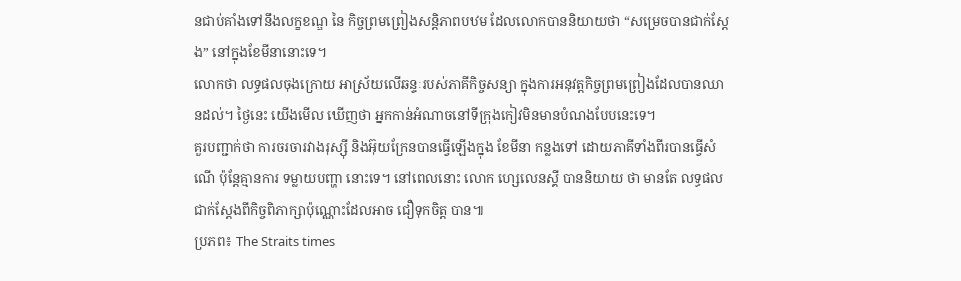នជាប់គាំងទៅនឹងលក្ខខណ្ឌ នៃ កិច្ចព្រមព្រៀងសន្តិភាពបឋម ដែលលោកបាននិយាយថា “សម្រេចបានជាក់ស្តែង” នៅក្នុងខែមីនានោះទេ។
លោកថា លទ្ធផលចុងក្រោយ អាស្រ័យលើឆន្ទៈរបស់ភាគីកិច្ចសន្យា ក្នុងការអនុវត្តកិច្ចព្រមព្រៀងដែលបានឈានដល់។ ថ្ងៃនេះ យើងមើល ឃើញថា អ្នកកាន់អំណាចនៅទីក្រុងកៀវមិនមានបំណងបែបនេះទេ។
គួរបញ្ជាក់ថា ការចរចារវាងរុស្ស៊ី និងអ៊ុយក្រែនបានធ្វើឡើងក្នុង ខែមីនា កន្លងទៅ ដោយភាគីទាំងពីរបានធ្វើសំណើ ប៉ុន្តែគ្មានការ ទម្លាយបញ្ហា នោះទេ។ នៅពេលនោះ លោក ហ្សេលេនស្គី បាននិយាយ ថា មានតែ លទ្ធផលជាក់ស្តែងពីកិច្ចពិភាក្សាប៉ុណ្ណោះដែលអាច ជឿទុកចិត្ត បាន៕
ប្រភព៖ The Straits times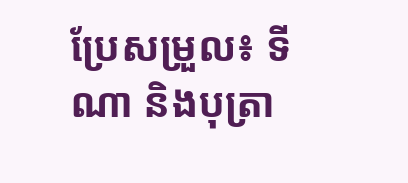ប្រែសម្រួល៖ ទីណា និងបុត្រា